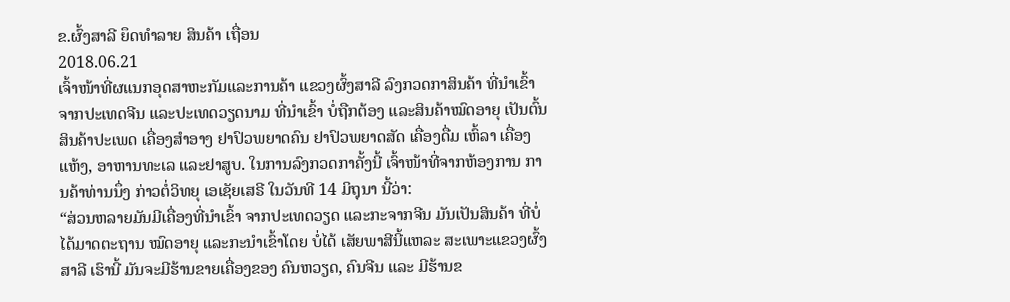ຂ.ຜົ້ງສາລີ ຍຶດທຳລາຍ ສິນຄ້າ ເຖື່ອນ
2018.06.21
ເຈົ້າໜ້າທີ່ຜແນກອຸດສາຫະກັມແລະການຄ້າ ແຂວງຜົ້ງສາລີ ລົງກວດກາສິນຄ້າ ທີ່ນຳເຂົ້າຈາກປະເທດຈີນ ແລະປະເທດວຽດນາມ ທີ່ນຳເຂົ້າ ບໍ່ຖືກຕ້ອງ ແລະສິນຄ້າໝົດອາຍຸ ເປັນຕົ້ນສິນຄ້າປະເພດ ເຄື່ອງສຳອາງ ຢາປົວພຍາດຄົນ ຢາປົວພຍາດສັດ ເຄື່ອງດື່ມ ເຫົ້ລາ ເຄື່ອງແຫ້ງ, ອາຫານທະເລ ແລະຢາສູບ. ໃນການລົງກວດກາຄັ້ງນີ້ ເຈົ້າໜ້າທີ່ຈາກຫ້ອງການ ການຄ້າທ່ານນຶ່ງ ກ່າວຕໍ່ວິທຍຸ ເອເຊັຍເສຣີ ໃນວັນທີ 14 ມິຖຸນາ ນີ້ວ່າ:
“ສ່ວນຫລາຍມັນມີເຄື່ອງທີ່ນຳເຂົ້າ ຈາກປະເທດວຽດ ແລະກະຈາກຈີນ ມັນເປັນສິນຄ້າ ທີ່ບໍ່ໄດ້ມາດຕະຖານ ໝົດອາຍຸ ແລະກະນຳເຂົ້າໂດຍ ບໍ່ໄດ້ ເສັຍພາສີນີ້ແຫລະ ສະເພາະແຂວງຜົ້ງສາລີ ເຮົານີ້ ມັນຈະມີຮ້ານຂາຍເຄື່ອງຂອງ ຄົນຫວຽດ, ຄົນຈີນ ແລະ ມີຮ້ານຂ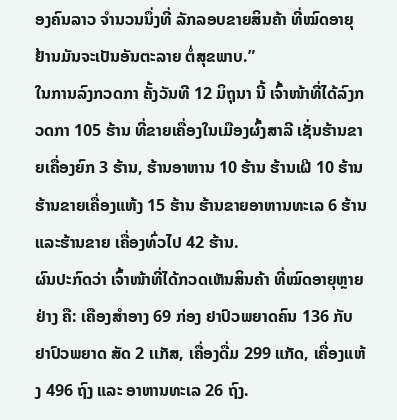ອງຄົນລາວ ຈຳນວນນຶ່ງທີ່ ລັກລອບຂາຍສິນຄ້າ ທີ່ໝົດອາຍຸ ຢ້ານມັນຈະເປັນອັນຕະລາຍ ຕໍ່ສຸຂພາບ.”
ໃນການລົງກວດກາ ຄັ້ງວັນທີ 12 ມິຖຸນາ ນີ້ ເຈົ້າໜ້າທີ່ໄດ້ລົງກວດກາ 105 ຮ້ານ ທີ່ຂາຍເຄື່ອງໃນເມືອງຜົ້ງສາລີ ເຊັ່ນຮ້ານຂາຍເຄື່ອງຍົກ 3 ຮ້ານ, ຮ້ານອາຫານ 10 ຮ້ານ ຮ້ານເຝີ 10 ຮ້ານ ຮ້ານຂາຍເຄື່ອງແຫ້ງ 15 ຮ້ານ ຮ້ານຂາຍອາຫານທະເລ 6 ຮ້ານ ແລະຮ້ານຂາຍ ເຄື່ອງທົ່ວໄປ 42 ຮ້ານ.
ຜົນປະກົດວ່າ ເຈົ້າໜ້າທີ່ໄດ້ກວດເຫັນສິນຄ້າ ທີ່ໝົດອາຍຸຫຼາຍຢ່າງ ຄື: ເຄືອງສຳອາງ 69 ກ່ອງ ຢາປົວພຍາດຄົນ 136 ກັບ ຢາປົວພຍາດ ສັດ 2 ເເກັສ, ເຄື່ອງດື່ມ 299 ແກັດ, ເຄື່ອງແຫ້ງ 496 ຖົງ ແລະ ອາຫານທະເລ 26 ຖົງ.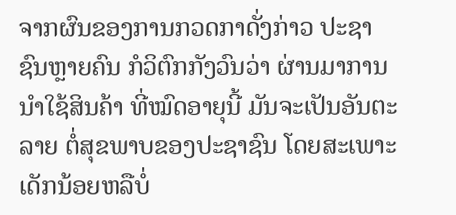ຈາກຜົນຂອງການກວດກາດັ່ງກ່າວ ປະຊາຊົນຫຼາຍຄົນ ກໍວິຕົກກັງວົນວ່າ ຜ່ານມາການນຳໃຊ້ສິນຄ້າ ທີ່ໝົດອາຍຸນີ້ ມັນຈະເປັນອັນຕະລາຍ ຕໍ່ສຸຂພາບຂອງປະຊາຊົນ ໂດຍສະເພາະເດັກນ້ອຍຫລືບໍ່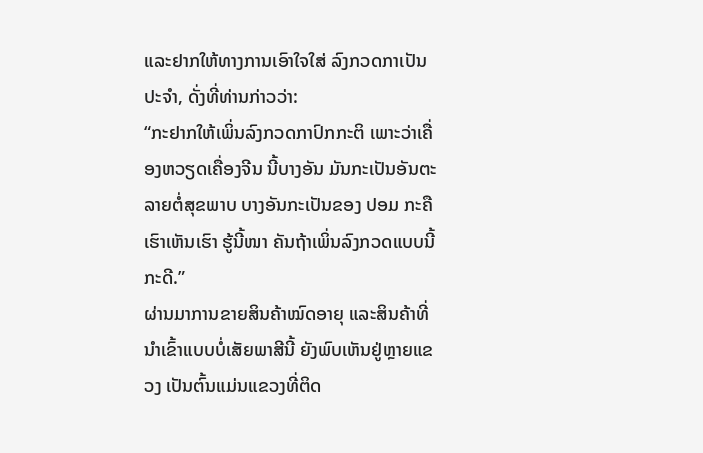ແລະຢາກໃຫ້ທາງການເອົາໃຈໃສ່ ລົງກວດກາເປັນ ປະຈຳ, ດັ່ງທີ່ທ່ານກ່າວວ່າ:
“ກະຢາກໃຫ້ເພິ່ນລົງກວດກາປົກກະຕິ ເພາະວ່າເຄື່ອງຫວຽດເຄື່ອງຈີນ ນີ້ບາງອັນ ມັນກະເປັນອັນຕະລາຍຕໍ່ສຸຂພາບ ບາງອັນກະເປັນຂອງ ປອມ ກະຄືເຮົາເຫັນເຮົາ ຮູ້ນີ້ໜາ ຄັນຖ້າເພິ່ນລົງກວດແບບນີ້ກະດີ.”
ຜ່ານມາການຂາຍສິນຄ້າໝົດອາຍຸ ແລະສິນຄ້າທີ່ນຳເຂົ້າແບບບໍ່ເສັຍພາສີນີ້ ຍັງພົບເຫັນຢູ່ຫຼາຍແຂວງ ເປັນຕົ້ນແມ່ນແຂວງທີ່ຕິດ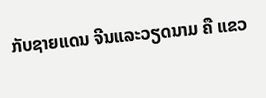ກັບຊາຍແດນ ຈີນແລະວຽດນາມ ຄື ແຂວ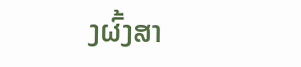ງຜົ້ງສາ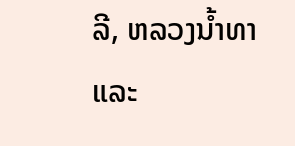ລີ, ຫລວງນໍ້າທາ ແລະ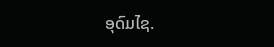ອຸດົມໄຊ.